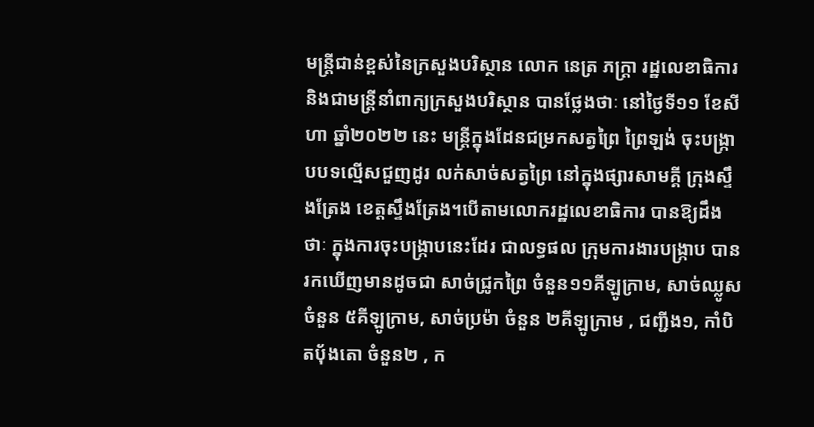មន្ត្រីជាន់ខ្ពស់នៃក្រសួងបរិស្ថាន លោក នេត្រ ភក្ត្រា រដ្ឋលេខាធិការ និងជាមន្ត្រីនាំពាក្យក្រសួងបរិស្ថាន បានថ្លែងថាៈ នៅថ្ងៃទី១១ ខែសីហា ឆ្នាំ២០២២ នេះ មន្ត្រីក្នុងដែនជម្រកសត្វព្រៃ ព្រៃឡង់ ចុះបង្ក្រាបបទល្មើសជួញដូរ លក់សាច់សត្វព្រៃ នៅក្នុងផ្សារសាមគ្គី ក្រុងស្ទឹងត្រែង ខេត្តស្ទឹងត្រែង។បើតាមលោករដ្ឋលេខាធិការ បានឱ្យដឹងថាៈ ក្នុងការចុះបង្ក្រាបនេះដែរ ជាលទ្ធផល ក្រុមការងារបង្ក្រាប បានរកឃើញមានដូចជា សាច់ជ្រូកព្រៃ ចំនួន១១គីឡូក្រាម, សាច់ឈ្លូស ចំនួន ៥គីឡូក្រាម, សាច់ប្រម៉ា ចំនួន ២គីឡូក្រាម , ជញ្ជីង១, កាំបិតប៉័ងតោ ចំនួន២ , ក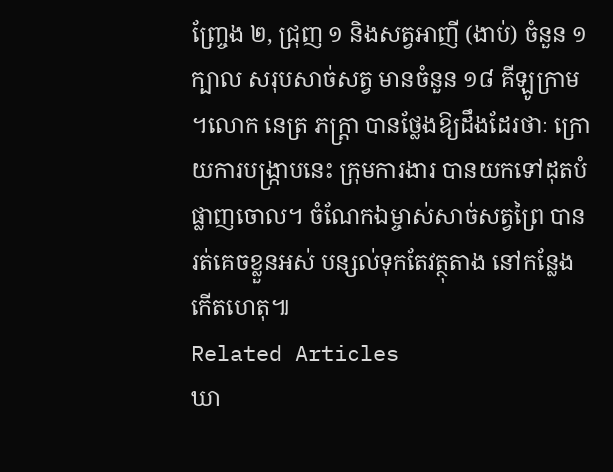ញ្ច្រែង ២, ជ្រុញ ១ និងសត្វអាញី (ងាប់) ចំនួន ១ក្បាល សរុបសាច់សត្វ មានចំនួន ១៨ គីឡូក្រាម ។លោក នេត្រ ភក្ត្រា បានថ្លែងឱ្យដឹងដែរថាៈ ក្រោយការបង្ក្រាបនេះ ក្រុមការងារ បានយកទៅដុតបំផ្លាញចោល។ ចំណែកឯម្ចាស់សាច់សត្វព្រៃ បានរត់គេចខ្លួនអស់ បន្សល់ទុកតែវត្ថុតាង នៅកន្លែងកើតហេតុ៕
Related Articles
ឃា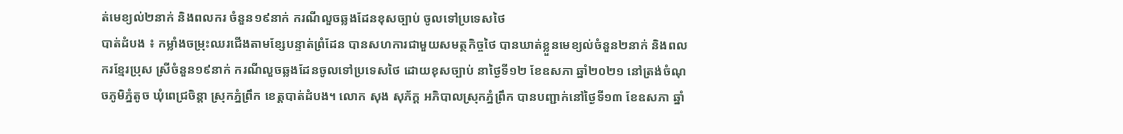ត់មេខ្យល់២នាក់ និងពលករ ចំនួន១៩នាក់ ករណីលួចឆ្លងដែនខុសច្បាប់ ចូលទៅប្រទេសថៃ
បាត់ដំបង ៖ កម្លាំងចម្រុះឈរជើងតាមខ្សែបន្ទាត់ព្រំដែន បានសហការជាមួយសមត្ថកិច្ចថៃ បានឃាត់ខ្លួនមេខ្យល់ចំនួន២នាក់ និងពលករខ្មែរប្រុស ស្រីចំនួន១៩នាក់ ករណីលួចឆ្លងដែនចូលទៅប្រទេសថៃ ដោយខុសច្បាប់ នាថ្ងៃទី១២ ខែឧសភា ឆ្នាំ២០២១ នៅត្រង់ចំណុចភូមិភ្នំតូច ឃុំពេជ្រចិន្តា ស្រុកភ្នំព្រឹក ខេត្តបាត់ដំបង។ លោក សុង សុភ័ក្ត អភិបាលស្រុកភ្នំព្រឹក បានបញ្ជាក់នៅថ្ងៃទី១៣ ខែឧសភា ឆ្នាំ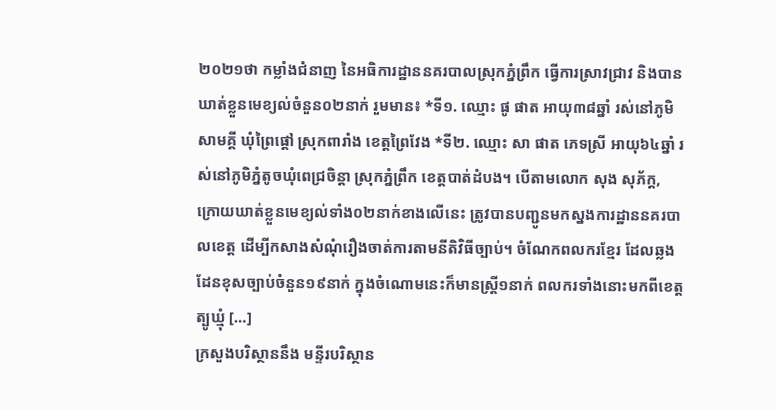២០២១ថា កម្លាំងជំនាញ នៃអធិការដ្ឋាននគរបាលស្រុកភ្នំព្រឹក ធ្វើការស្រាវជ្រាវ និងបានឃាត់ខ្លួនមេខ្យល់ចំនួន០២នាក់ រួមមាន៖ *ទី១. ឈ្មោះ ផូ ផាត អាយុ៣៨ឆ្នាំ រស់នៅភូមិសាមគ្គី ឃុំព្រៃផ្តៅ ស្រុកពារាំង ខេត្តព្រៃវែង *ទី២. ឈ្មោះ សា ផាត ភេទស្រី អាយុ៦៤ឆ្នាំ រស់នៅភូមិភ្នំតូចឃុំពេជ្រចិន្តា ស្រុកភ្នំព្រឹក ខេត្តបាត់ដំបង។ បើតាមលោក សុង សុភ័ក្ត, ក្រោយឃាត់ខ្លួនមេខ្យល់ទាំង០២នាក់ខាងលើនេះ ត្រូវបានបញ្ជូនមកស្នងការដ្ឋាននគរបាលខេត្ត ដើម្បីកសាងសំណុំរឿងចាត់ការតាមនីតិវិធីច្បាប់។ ចំណែកពលករខ្មែរ ដែលឆ្លងដែនខុសច្បាប់ចំនួន១៩នាក់ ក្នុងចំណោមនេះក៏មានស្ត្រី១នាក់ ពលករទាំងនោះមកពីខេត្តត្បូឃ្មុំ […]
ក្រសួងបរិស្ថាននឹង មន្ទីរបរិស្ថាន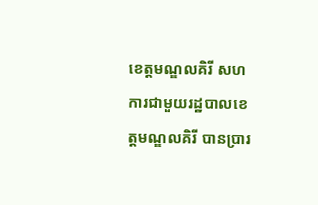ខេត្តមណ្ឌលគិរី សហការជាមួយរដ្ឋបាលខេត្តមណ្ឌលគិរី បានប្រារ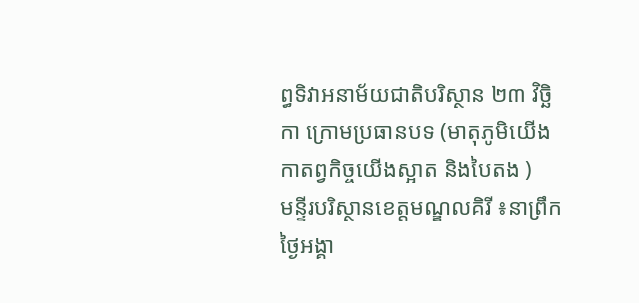ព្ធទិវាអនាម័យជាតិបរិស្ថាន ២៣ វិច្ឆិកា ក្រោមប្រធានបទ (មាតុភូមិយើង កាតព្វកិច្ចយើងស្អាត និងបៃតង )
មន្ទីរបរិស្ថានខេត្តមណ្ឌលគិរី ៖នាព្រឹកថ្ងៃអង្គា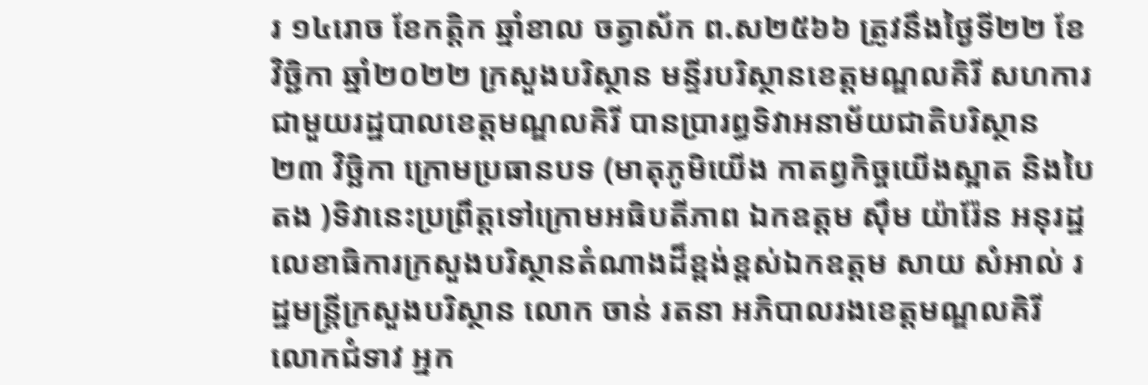រ ១៤រោច ខែកត្តិក ឆ្នាំខាល ចត្វាស័ក ព.ស២៥៦៦ ត្រូវនឹងថ្ងៃទី២២ ខែវិច្ជិកា ឆ្នាំ២០២២ ក្រសួងបរិស្ថាន មន្ទីរបរិស្ថានខេត្តមណ្ឌលគិរី សហការជាមួយរដ្ឋបាលខេត្តមណ្ឌលគិរី បានប្រារព្ធទិវាអនាម័យជាតិបរិស្ថាន ២៣ វិច្ឆិកា ក្រោមប្រធានបទ (មាតុភូមិយើង កាតព្វកិច្ចយើងស្អាត និងបៃតង )ទិវានេះប្រព្រឹត្តទៅក្រោមអធិបតីភាព ឯកឧត្តម ស៊ឹម យ៉ារ៉ែន អនុរដ្ឋលេខាធិការក្រសួងបរិស្ថានតំណាងដ៏ខ្ពង់ខ្ពស់ឯកឧត្តម សាយ សំអាល់ រដ្ឋមន្រ្តីក្រសួងបរិស្ថាន លោក ចាន់ រតនា អភិបាលរងខេត្តមណ្ឌលគិរី លោកជំទាវ អ្នក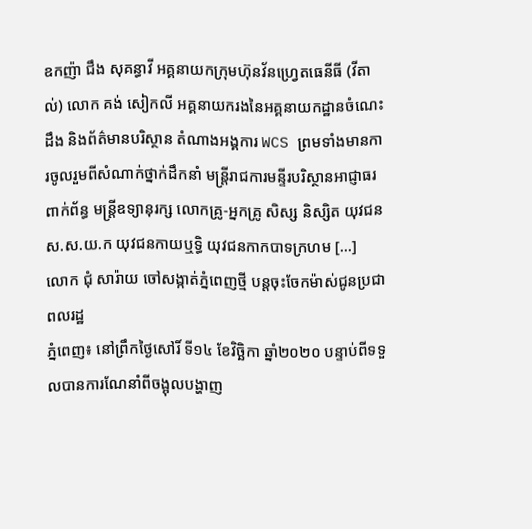ឧកញ៉ា ជឹង សុគន្ធាវី អគ្គនាយកក្រុមហ៊ុនវ័នហ្រ្វេតធេនីធី (វីតាល់) លោក គង់ សៀកលី អគ្គនាយករងនៃអគ្គនាយកដ្ឋានចំណេះដឹង និងព័ត៌មានបរិស្ថាន តំណាងអង្គការ WCS ព្រមទាំងមានការចូលរួមពីសំណាក់ថ្នាក់ដឹកនាំ មន្រ្តីរាជការមន្ទីរបរិស្ថានអាជ្ញាធរពាក់ព័ន្ធ មន្រ្តីឧទ្យានុរក្ស លោកគ្រូ-អ្នកគ្រូ សិស្ស និស្សិត យុវជន ស.ស.យ.ក យុវជនកាយឬទ្ធិ យុវជនកាកបាទក្រហម […]
លោក ជុំ សារ៉ាយ ចៅសង្កាត់ភ្នំពេញថ្មី បន្តចុះចែកម៉ាស់ជូនប្រជាពលរដ្ឋ
ភ្នំពេញ៖ នៅព្រឹកថ្ងៃសៅរិ៍ ទី១៤ ខែវិច្ឆិកា ឆ្នាំ២០២០ បន្ទាប់ពីទទួលបានការណែនាំពីចង្អុលបង្ហាញ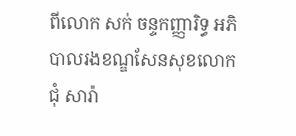ពីលោក សក់ ចន្ទកញ្ញារិទ្ធ អភិបាលរងខណ្ឌសែនសុខលោក ជុំ សារ៉ា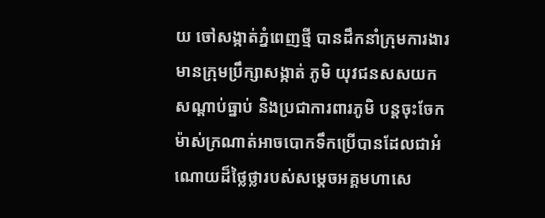យ ចៅសង្កាត់ភ្នំពេញថ្មី បានដឹកនាំក្រុមការងារមានក្រុមប្រឹក្សាសង្កាត់ ភូមិ យុវជនសសយក សណ្តាប់ធ្នាប់ និងប្រជាការពារភូមិ បន្តចុះចែកម៉ាស់ក្រណាត់អាចបោកទឹកប្រើបានដែលជាអំណោយដ៏ថ្លៃថ្លារបស់សម្តេចអគ្គមហាសេ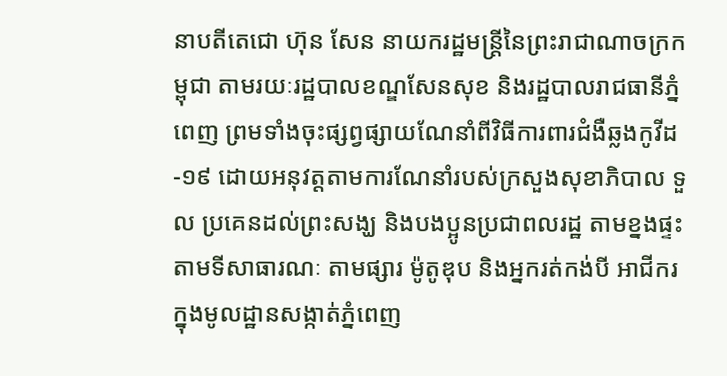នាបតីតេជោ ហ៊ុន សែន នាយករដ្ឋមន្រ្តីនៃព្រះរាជាណាចក្រកម្ពុជា តាមរយៈរដ្ឋបាលខណ្ឌសែនសុខ និងរដ្ឋបាលរាជធានីភ្នំពេញ ព្រមទាំងចុះផ្សព្វផ្សាយណែនាំពីវិធីការពារជំងឺឆ្លងកូវីដ-១៩ ដោយអនុវត្តតាមការណែនាំរបស់ក្រសួងសុខាភិបាល ទួល ប្រគេនដល់ព្រះសង្ឃ និងបងប្អូនប្រជាពលរដ្ឋ តាមខ្នងផ្ទះ តាមទីសាធារណៈ តាមផ្សារ ម៉ូតូឌុប និងអ្នករត់កង់បី អាជីករ ក្នុងមូលដ្ឋានសង្កាត់ភ្នំពេញ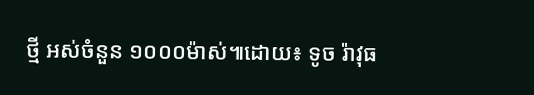ថ្មី អស់ចំនួន ១០០០ម៉ាស់៕ដោយ៖ ទូច រ៉ាវុធ